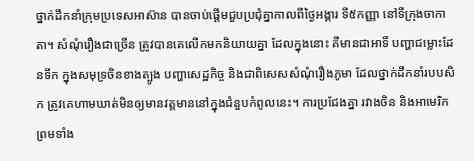ថ្នាក់ដឹកនាំក្រុមប្រទេសអាស៊ាន បានចាប់ផ្តើមជួបប្រជុំគ្នាកាលពីថ្ងៃអង្គារ ទី៥កញ្ញា នៅទីក្រុងចាកាតា។ សំណុំរឿងជាច្រើន ត្រូវបានគេលើកមកនិយាយគ្នា ដែលក្នុងនោះ គឺមានជាអាទិ៍ បញ្ហាជម្លោះដែនទឹក ក្នុងសមុទ្រចិនខាងត្បូង បញ្ហាសេដ្ឋកិច្ច និងជាពិសេសសំណុំរឿងភូមា ដែលថ្នាក់ដឹកនាំរបបសិក ត្រូវគេហាមឃាត់មិនឲ្យមានវត្តមាននៅក្នុងជំនួបកំពូលនេះ។ ការប្រជែងគ្នា រវាងចិន និងអាមេរិក ព្រមទាំង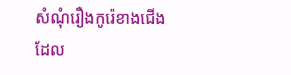សំណុំរឿងកូរ៉េខាងជើង ដែល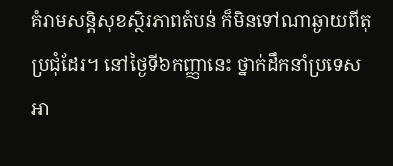គំរាមសន្តិសុខស្ថិរភាពតំបន់ ក៏មិនទៅណាឆ្ងាយពីតុប្រជុំដែរ។ នៅថ្ងៃទី៦កញ្ញានេះ ថ្នាក់ដឹកនាំប្រទេសអា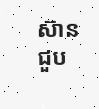ស៊ាន ជួប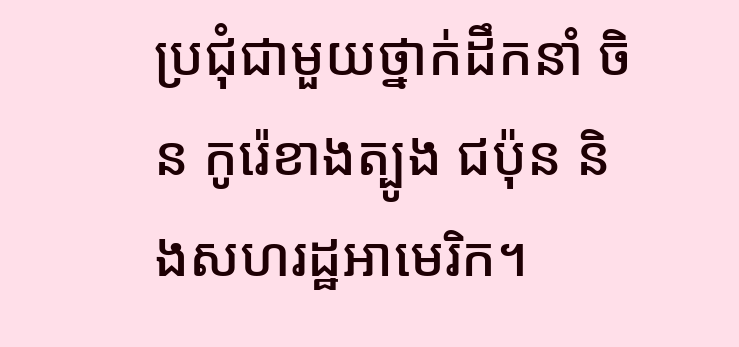ប្រជុំជាមួយថ្នាក់ដឹកនាំ ចិន កូរ៉េខាងត្បូង ជប៉ុន និងសហរដ្ឋអាមេរិក។